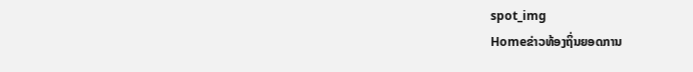spot_img
Homeຂ່າວທ້ອງຖິ່ນຍອດການ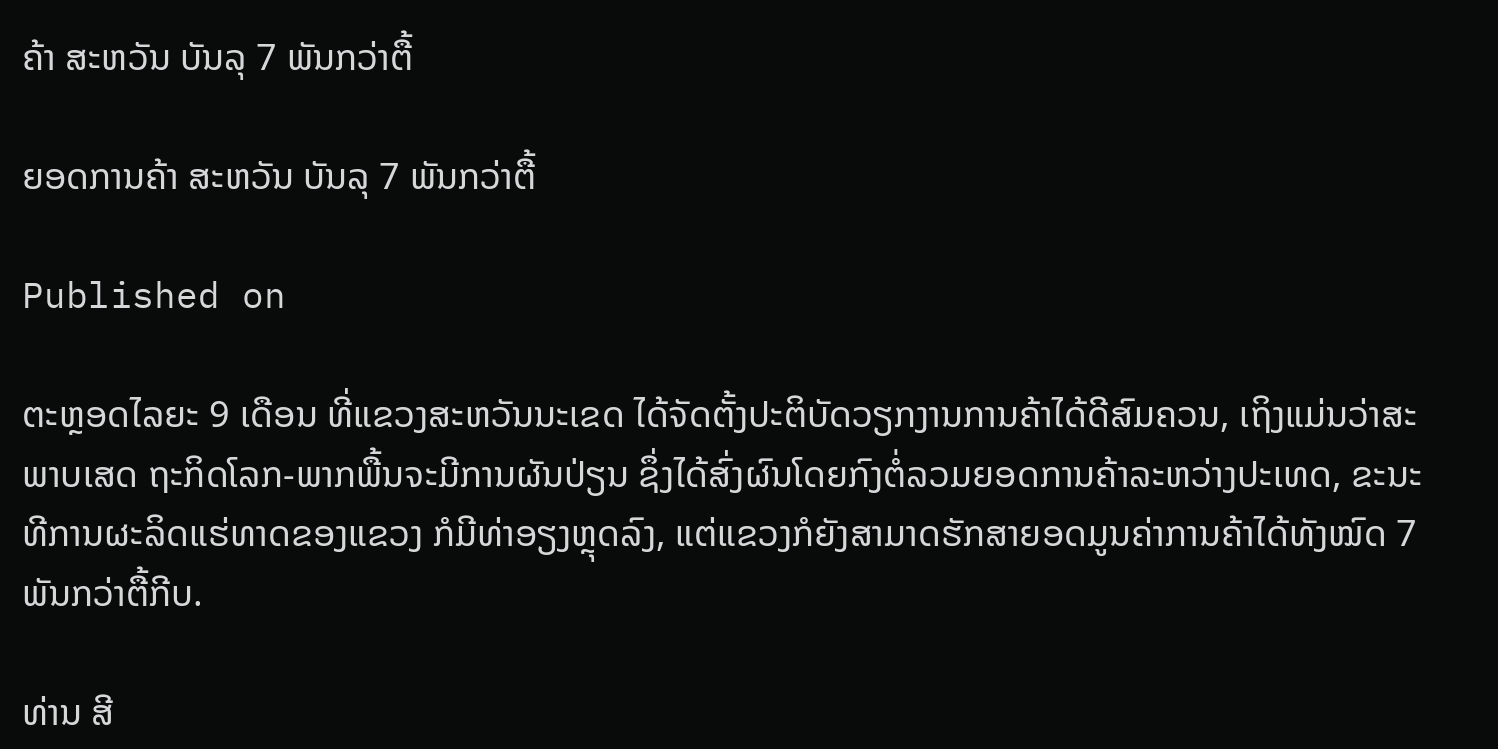ຄ້າ ສະຫວັນ ບັນລຸ 7 ພັນກວ່າຕື້

ຍອດການຄ້າ ສະຫວັນ ບັນລຸ 7 ພັນກວ່າຕື້

Published on

ຕະຫຼອດໄລຍະ 9 ເດືອນ ທີ່ແຂວງສະຫວັນນະເຂດ ໄດ້ຈັດຕັ້ງປະຕິບັດວຽກງານການຄ້າໄດ້ດີສົມຄວນ, ເຖິງແມ່ນວ່າສະພາບເສດ ຖະກິດໂລກ-ພາກພື້ນຈະມີການຜັນປ່ຽນ ຊຶ່ງໄດ້ສົ່ງຜົນໂດຍກົງຕໍ່ລວມຍອດການຄ້າລະຫວ່າງປະເທດ, ຂະນະທີການຜະລິດແຮ່ທາດຂອງແຂວງ ກໍມີທ່າອຽງຫຼຸດລົງ, ແຕ່ແຂວງກໍຍັງສາມາດຮັກສາຍອດມູນຄ່າການຄ້າໄດ້ທັງໝົດ 7 ພັນກວ່າຕື້ກີບ.

ທ່ານ ສີ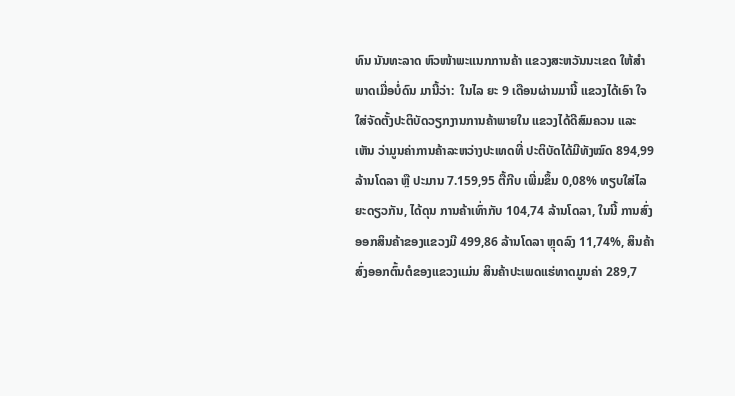ທົນ ນັນທະລາດ ຫົວໜ້າພະແນກການຄ້າ ແຂວງສະຫວັນນະເຂດ ໃຫ້ສຳພາດເມື່ອບໍ່ດົນ ມານີ້ວ່າ:  ໃນໄລ ຍະ 9 ເດືອນຜ່ານມານີ້ ແຂວງໄດ້ເອົາ ໃຈໃສ່ຈັດຕັ້ງປະຕິບັດວຽກງານການຄ້າພາຍໃນ ແຂວງໄດ້ດີສົມຄວນ ແລະເຫັນ ວ່າມູນຄ່າການຄ້າລະຫວ່າງປະເທດທີ່ ປະຕິບັດໄດ້ມີທັງໝົດ 894,99 ລ້ານໂດລາ ຫຼື ປະມານ 7.159,95 ຕື້ກີບ ເພີ່ມຂຶ້ນ 0,08% ທຽບໃສ່ໄລຍະດຽວກັນ, ໄດ້ດຸນ ການຄ້າເທົ່າກັບ 104,74 ລ້ານໂດລາ, ໃນນີ້ ການສົ່ງອອກສິນຄ້າຂອງແຂວງມີ 499,86 ລ້ານໂດລາ ຫຼຸດລົງ 11,74%, ສິນຄ້າສົ່ງອອກຕົ້ນຕໍຂອງແຂວງແມ່ນ ສິນຄ້າປະເພດແຮ່ທາດມູນຄ່າ 289,7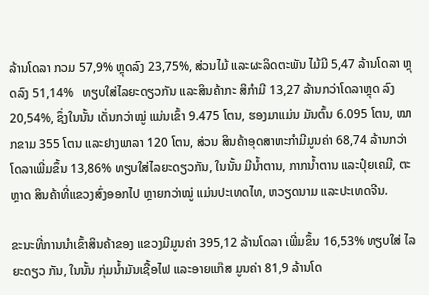ລ້ານໂດລາ ກວມ 57,9% ຫຼຸດລົງ 23,75%, ສ່ວນໄມ້ ແລະຜະລິດຕະພັນ ໄມ້ມີ 5,47 ລ້ານໂດລາ ຫຼຸດລົງ 51,14%   ທຽບໃສ່ໄລຍະດຽວກັນ ແລະສິນຄ້າກະ ສິກຳມີ 13,27 ລ້ານກວ່າໂດລາຫຼຸດ ລົງ 20,54%, ຊຶ່ງໃນນັ້ນ ເດັ່ນກວ່າໝູ່ ແມ່ນເຂົ້າ 9.475 ໂຕນ, ຮອງມາແມ່ນ ມັນຕົ້ນ 6.095 ໂຕນ, ໝາກຂາມ 355 ໂຕນ ແລະຢາງພາລາ 120 ໂຕນ, ສ່ວນ ສິນຄ້າອຸດສາຫະກຳມີມູນຄ່າ 68,74 ລ້ານກວ່າໂດລາເພີ່ມຂຶ້ນ 13,86% ທຽບໃສ່ໄລຍະດຽວກັນ, ໃນນັ້ນ ມີນ້ຳຕານ, ກາກນ້ຳຕານ ແລະປຸ໋ຍເຄມີ, ຕະຫຼາດ ສິນຄ້າທີ່ແຂວງສົ່ງອອກໄປ ຫຼາຍກວ່າໝູ່ ແມ່ນປະເທດໄທ, ຫວຽດນາມ ແລະປະເທດຈີນ.

ຂະນະທີ່ການນຳເຂົ້າສິນຄ້າຂອງ ແຂວງມີມູນຄ່າ 395,12 ລ້ານໂດລາ ເພີ່ມຂຶ້ນ 16,53% ທຽບໃສ່ ໄລຍະດຽວ ກັນ, ໃນນັ້ນ ກຸ່ມນ້ຳມັນເຊື້ອໄຟ ແລະອາຍແກ໊ສ ມູນຄ່າ 81,9 ລ້ານໂດ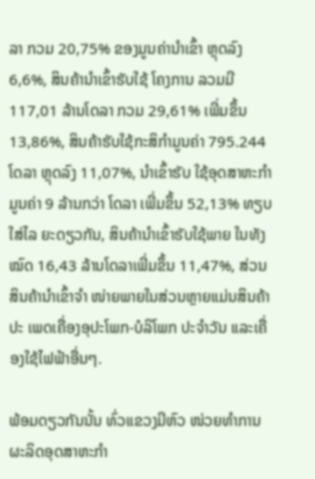ລາ ກວມ 20,75% ຂອງມູນຄ່ານຳເຂົ້າ ຫຼຸດລົງ 6,6%, ສິນຄ້ານຳເຂົ້າຮັບໃຊ້ ໂຄງການ ລວມມີ 117,01 ລ້ານໂດລາ ກວມ 29,61% ເພີ່ມຂຶ້ນ 13,86%, ສິນຄ້າຮັບໃຊ້ກະສິກຳມູນຄ່າ 795.244 ໂດລາ ຫຼຸດລົງ 11,07%, ນຳເຂົ້າຮັບ ໃຊ້ອຸດສາຫະກຳ ມູນຄ່າ 9 ລ້ານກວ່າ ໂດລາ ເພີ່ມຂຶ້ນ 52,13% ທຽບໃສ່ໄລ ຍະດຽວກັນ, ສິນຄ້ານຳເຂົ້າຮັບໃຊ້ພາຍ ໃນທັງໝົດ 16,43 ລ້ານໂດລາເພີ່ມຂຶ້ນ 11,47%, ສ່ວນສິນຄ້ານຳເຂົ້າຈຳ ໜ່າຍພາຍໃນສ່ວນຫຼາຍແມ່ນສິນຄ້າປະ ເພດເຄື່ອງອຸປະໂພກ-ບໍລິໂພກ ປະຈຳວັນ ແລະເຄື່ອງໃຊ້ໄຟຟ້າອື່ນໆ.

ພ້ອມດຽວກັນນັ້ນ ທົ່ວແຂວງມີຫົວ ໜ່ວຍທຳການຜະລິດອຸດສາຫະກຳ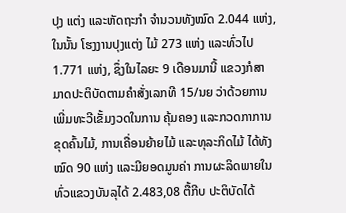ປຸງ ແຕ່ງ ແລະຫັດຖະກຳ ຈຳນວນທັງໝົດ 2.044 ແຫ່ງ, ໃນນັ້ນ ໂຮງງານປຸງແຕ່ງ ໄມ້ 273 ແຫ່ງ ແລະທົ່ວໄປ 1.771 ແຫ່ງ, ຊຶ່ງໃນໄລຍະ 9 ເດືອນມານີ້ ແຂວງກໍສາ ມາດປະຕິບັດຕາມຄຳສັ່ງເລກທີ 15/ນຍ ວ່າດ້ວຍການເພີ່ມທະວີເຂັ້ມງວດໃນການ ຄຸ້ມຄອງ ແລະກວດກາການຂຸດຄົ້ນໄມ້, ການເຄື່ອນຍ້າຍໄມ້ ແລະທຸລະກິດໄມ້ ໄດ້ທັງໝົດ 90 ແຫ່ງ ແລະມີຍອດມູນຄ່າ ການຜະລິດພາຍໃນທົ່ວແຂວງບັນລຸໄດ້ 2.483,08 ຕື້ກີບ ປະຕິບັດໄດ້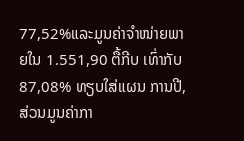77,52%ແລະມູນຄ່າຈຳໜ່າຍພາຍໃນ 1.551,90 ຕື້ກີບ ເທົ່າກັບ 87,08% ທຽບໃສ່ແຜນ ການປີ, ສ່ວນມູນຄ່າກາ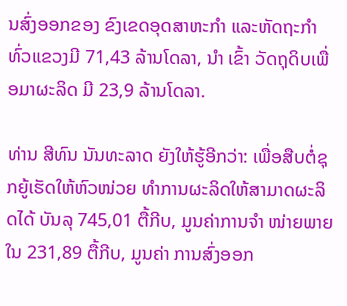ນສົ່ງອອກຂອງ ຂົງເຂດອຸດສາຫະກຳ ແລະຫັດຖະກຳ ທົ່ວແຂວງມີ 71,43 ລ້ານໂດລາ, ນຳ ເຂົ້າ ວັດຖຸດິບເພື່ອມາຜະລິດ ມີ 23,9 ລ້ານໂດລາ.

ທ່ານ ສີທົນ ນັນທະລາດ ຍັງໃຫ້ຮູ້ອີກວ່າ: ເພື່ອສືບຕໍ່ຊຸກຍູ້ເຮັດໃຫ້ຫົວໜ່ວຍ ທຳການຜະລິດໃຫ້ສາມາດຜະລິດໄດ້ ບັນລຸ 745,01 ຕື້ກີບ, ມູນຄ່າການຈຳ ໜ່າຍພາຍໃນ 231,89 ຕື້ກີບ, ມູນຄ່າ ການສົ່ງອອກ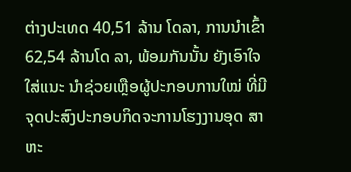ຕ່າງປະເທດ 40,51 ລ້ານ ໂດລາ, ການນຳເຂົ້າ 62,54 ລ້ານໂດ ລາ, ພ້ອມກັນນັ້ນ ຍັງເອົາໃຈໃສ່ແນະ ນຳຊ່ວຍເຫຼືອຜູ້ປະກອບການໃໝ່ ທີ່ມີຈຸດປະສົງປະກອບກິດຈະການໂຮງງານອຸດ ສາຫະ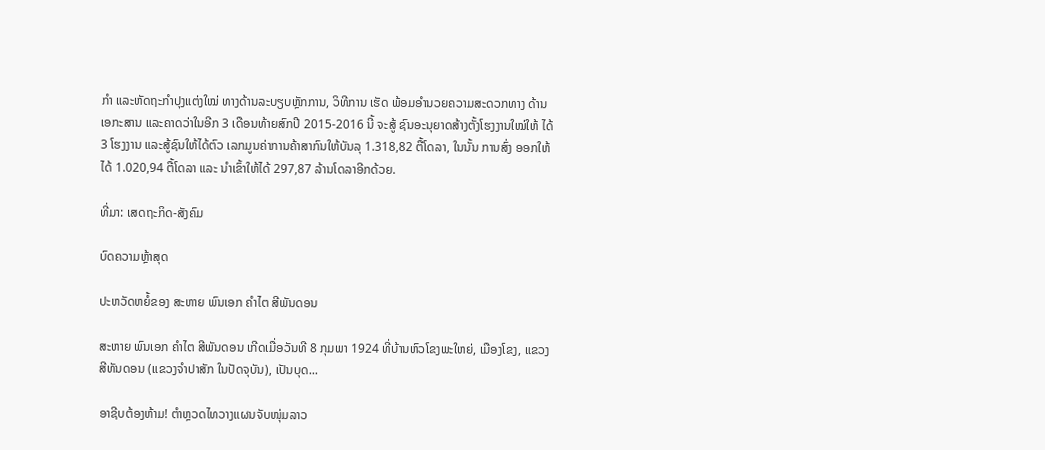ກຳ ແລະຫັດຖະກຳປຸງແຕ່ງໃໝ່ ທາງດ້ານລະບຽບຫຼັກການ, ວິທີການ ເຮັດ ພ້ອມອຳນວຍຄວາມສະດວກທາງ ດ້ານເອກະສານ ແລະຄາດວ່າໃນອີກ 3 ເດືອນທ້າຍສົກປີ 2015-2016 ນີ້ ຈະສູ້ ຊົນອະນຸຍາດສ້າງຕັ້ງໂຮງງານໃໝ່ໃຫ້ ໄດ້ 3 ໂຮງງານ ແລະສູ້ຊົນໃຫ້ໄດ້ຕົວ ເລກມູນຄ່າການຄ້າສາກົນໃຫ້ບັນລຸ 1.318,82 ຕື້ໂດລາ, ໃນນັ້ນ ການສົ່ງ ອອກໃຫ້ໄດ້ 1.020,94 ຕື້ໂດລາ ແລະ ນຳເຂົ້າໃຫ້ໄດ້ 297,87 ລ້ານໂດລາອີກດ້ວຍ.

ທີ່ມາ: ເສດຖະກິດ-ສັງຄົມ

ບົດຄວາມຫຼ້າສຸດ

ປະຫວັດຫຍໍ້ຂອງ ສະຫາຍ ພົນເອກ ຄຳໄຕ ສີພັນດອນ

ສະຫາຍ ພົນເອກ ຄຳໄຕ ສີພັນດອນ ເກີດເມື່ອວັນທີ 8 ກຸມພາ 1924 ທີ່ບ້ານຫົວໂຂງພະໃຫຍ່, ເມືອງໂຂງ, ແຂວງສີທັນດອນ (ແຂວງຈຳປາສັກ ໃນປັດຈຸບັນ), ເປັນບຸດ...

ອາຊີບຕ້ອງຫ້າມ! ຕຳຫຼວດໄທວາງແຜນຈັບໜຸ່ມລາວ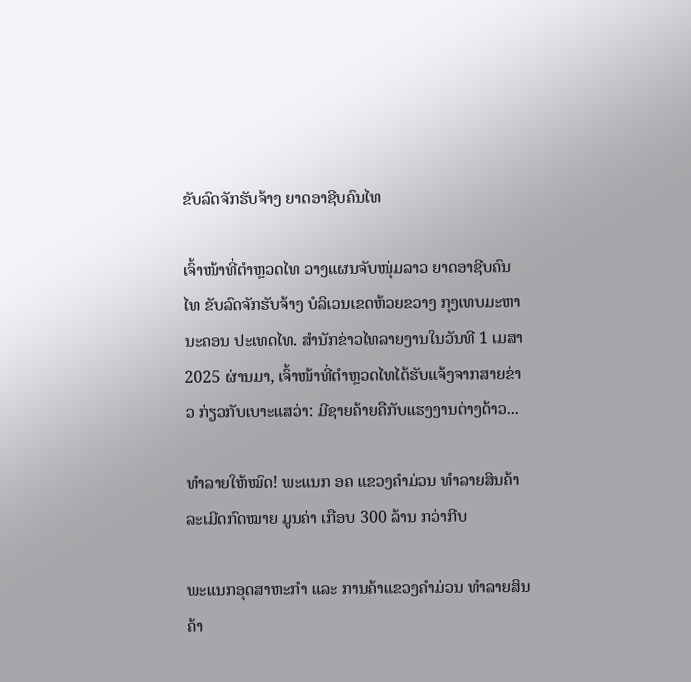ຂັບລົດຈັກຮັບຈ້າງ ຍາດອາຊີບຄົນໄທ

ເຈົ້າໜ້າທີ່ຕຳຫຼວດໄທ ວາງແຜນຈັບໜຸ່ມລາວ ຍາດອາຊີບຄົນໄທ ຂັບລົດຈັກຮັບຈ້າງ ບໍລິເວນເຂດຫ້ວຍຂວາງ ກຸງເທບມະຫານະຄອນ ປະເທດໄທ. ສຳນັກຂ່າວໄທລາຍງານໃນວັນທີ 1 ເມສາ 2025 ຜ່ານມາ, ເຈົ້າໜ້າທີ່ຕຳຫຼວດໄທໄດ້ຮັບແຈ້ງຈາກສາຍຂ່າວ ກ່ຽວກັບເບາະແສວ່າ: ມີຊາຍຄ້າຍຄືກັບແຮງງານຕ່າງດ້າວ...

ທຳລາຍໃຫ້ໝົດ! ພະແນກ ອຄ ແຂວງຄຳມ່ວນ ທຳລາຍສິນຄ້າລະເມີດກົດໝາຍ ມູນຄ່າ ເກືອບ 300 ລ້ານ ກວ່າກີບ

ພະແນກອຸດສາຫະກຳ ແລະ ການຄ້າແຂວງຄຳມ່ວນ ທຳລາຍສິນຄ້າ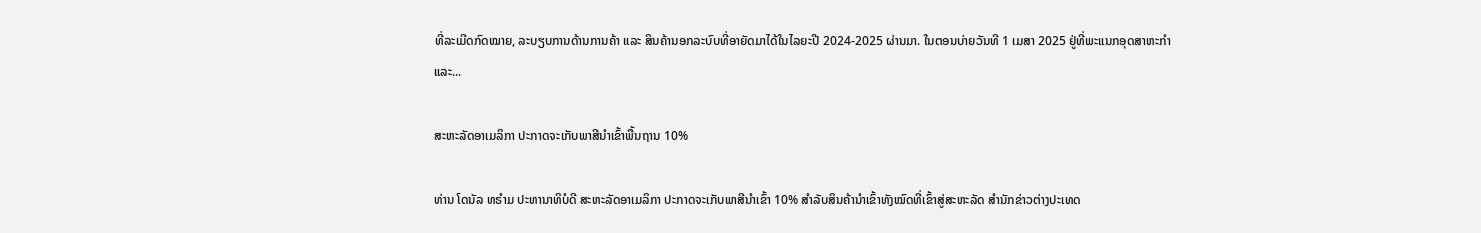ທີ່ລະເມີດກົດໝາຍ, ລະບຽບການດ້ານການຄ້າ ແລະ ສິນຄ້ານອກລະບົບທີ່ອາຍັດມາໄດ້ໃນໄລຍະປີ 2024-2025 ຜ່ານມາ. ໃນຕອນບ່າຍວັນທີ 1 ເມສາ 2025 ຢູ່ທີ່ພະແນກອຸດສາຫະກໍາ ແລະ...

ສະຫະລັດອາເມລິກາ ປະກາດຈະເກັບພາສີນຳເຂົ້າພື້ນຖານ 10%

ທ່ານ ໂດນັລ ທຣຳມ ປະທານາທິບໍດີ ສະຫະລັດອາເມລິກາ ປະກາດຈະເກັບພາສີນຳເຂົ້າ 10% ສຳລັບສິນຄ້ານຳເຂົ້າທັງໝົດທີ່ເຂົ້າສູ່ສະຫະລັດ ສຳນັກຂ່າວຕ່າງປະເທດ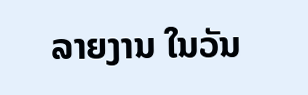ລາຍງານ ໃນວັນ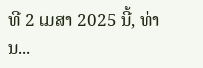ທີ 2 ເມສາ 2025 ນີ້, ທ່ານ...